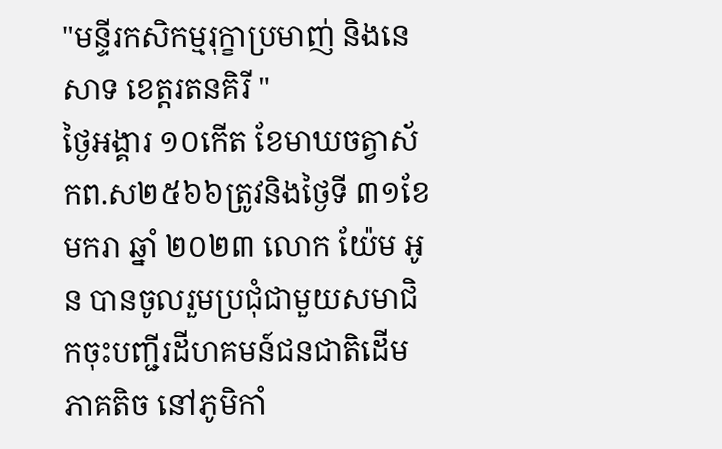"មន្ទីរកសិកម្មរុក្ខាប្រមាញ់ និងនេសាទ ខេត្ដរតនគិរី "
ថ្ងៃអង្គារ ១០កើត ខែមាឃចត្វាស័កព.ស២៥៦៦ត្រូវនិងថ្ងៃទី ៣១ខែ មករា ឆ្នាំ ២០២៣ លោក យ៉ែម អូន បានចូលរួមប្រជុំជាមួយសមាជិកចុះបញ្ជីរដីហគមន៍ជនជាតិដើមភាគតិច នៅភូមិកាំ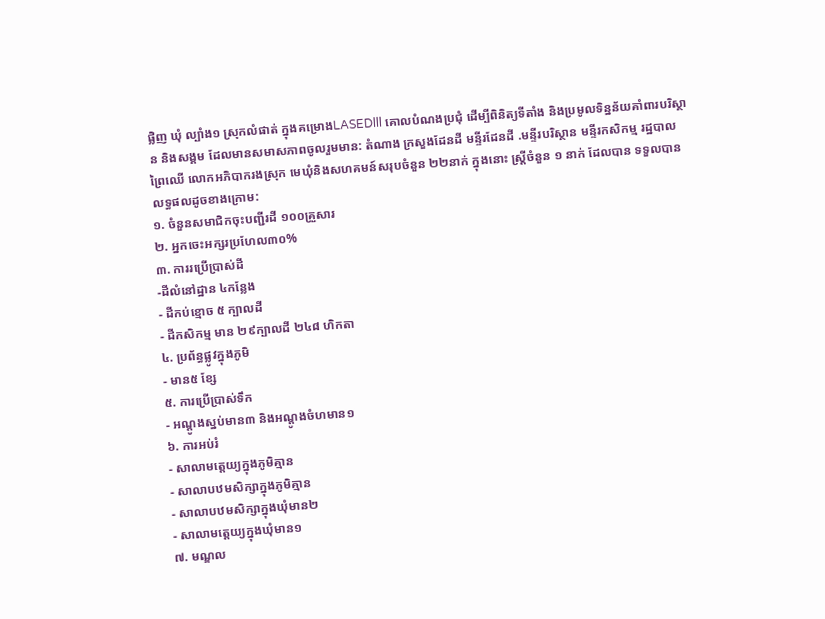ផ្លិញ ឃុំ ល្បាំង១ ស្រុកលំផាត់ ក្នុងគម្រោងLASEDlll គោលបំណងប្រជុំ ដើម្បីពិនិត្យទីតាំង និងប្រមូលទិន្នន័យគាំពារបរិស្ថាន និងសង្គម ដែលមានសមាសភាពចូលរួមមាន: តំណាង ក្រសួងដែនដី មន្ទីរដែនដី .មន្ទីរបរិស្ថាន មន្ទីរកសិកម្ម រដ្ឋបាលព្រៃឈើ លោកអភិបាករងស្រុក មេឃុំនិងសហគមន៍សរុបចំនួន ២២នាក់ ក្នុងនោះ ស្រ្តីចំនួន ១ នាក់ ដែលបាន ទទួលបានលទ្ធផលដូចខាងក្រោម:
១. ចំនួនសមាជិកចុះបញ្ជីរដី ១០០គ្រួសារ
២. អ្នកចេះអក្សរប្រហែល៣០%
៣. ការរប្រើប្រាស់ដី
-ដីលំនៅដ្ឋាន ៤កន្លែង
- ដីកប់ខ្មោច ៥ ក្បាលដី
- ដីកសិកម្ម មាន ២៩ក្បាលដី ២៤៨ ហិកតា
៤. ប្រព័ន្ធផ្លូវក្នុងភូមិ
- មាន៥ ខ្សែ
៥. ការប្រើប្រាស់ទឹក
- អណ្តូងស្នប់មាន៣ និងអណ្តូងចំហមាន១
៦. ការអប់រំ
- សាលាមត្តេយ្យក្នុងភូមិគ្មាន
- សាលាបឋមសិក្សាក្នុងភូមិគ្មាន
- សាលាបឋមសិក្សាក្នុងឃុំមាន២
- សាលាមតេ្ដយ្យក្នុងឃុំមាន១
៧. មណ្ឌល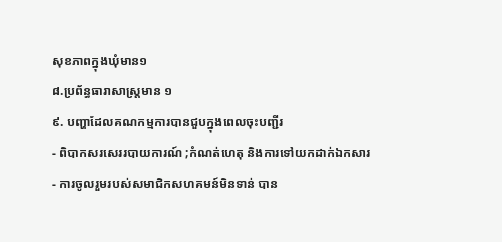សុខភាពក្នុងឃុំមាន១
៨.ប្រព័ន្ធធារាសាស្រ្តមាន ១
៩. បញ្ហាដែលគណកម្មការបានជួបក្នុងពេលចុះបញ្ជីរ
- ពិបាកសរសេររបាយការណ៍ ;កំណត់ហេតុ និងការទៅយកដាក់ឯកសារ
- ការចូលរួមរបស់សមាជិកសហគមន៍មិនទាន់ បាន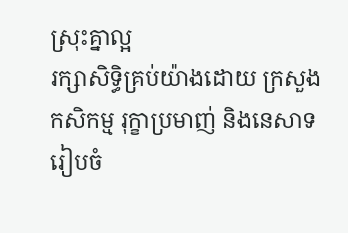ស្រុះគ្នាល្អ
រក្សាសិទិ្ធគ្រប់យ៉ាងដោយ ក្រសួងកសិកម្ម រុក្ខាប្រមាញ់ និងនេសាទ
រៀបចំ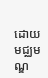ដោយ មជ្ឈមណ្ឌ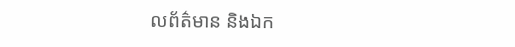លព័ត៌មាន និងឯក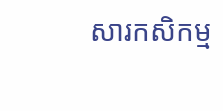សារកសិកម្ម